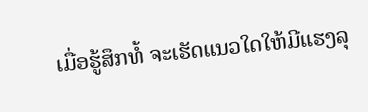ເມື່ອຮູ້ສຶກທໍ້ ຈະເຮັດແນວໃດໃຫ້ມີແຮງລຸ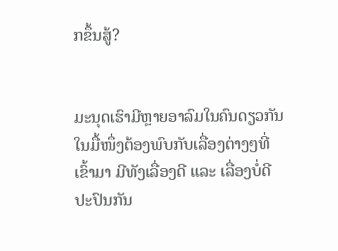ກຂຶ້ນສູ້?


ມະນຸດເຮົາມີຫຼາຍອາລົມໃນຄົນດຽວກັນ ໃນມື້ໜຶ່ງຕ້ອງພົບກັບເລື່ອງຕ່າງໆທີ່ເຂົ້າມາ ມີທັງເລື່ອງດີ ແລະ ເລື່ອງບໍ່ດີ ປະປົນກັນ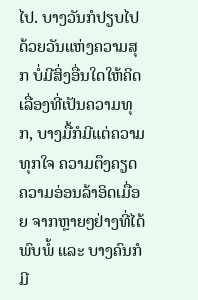ໄປ. ບາງວັນກໍປຽບໄປດ້ວຍວັນແຫ່ງຄວາມສຸກ ບໍ່ມີສິ່ງອື່ນໃດໃຫ້ຄິດເລື່ອງທີ່ເປັນຄວາມທຸກ, ບາງມື້ກໍມີແຕ່ຄວາມທຸກໃຈ ຄວາມຕຶງຄຽດ ຄວາມອ່ອນລ້າອິດເມື່ອຍ ຈາກຫຼາຍໆຢ່າງທີ່ໄດ້ພົບພໍ້ ແລະ ບາງຄົນກໍມີ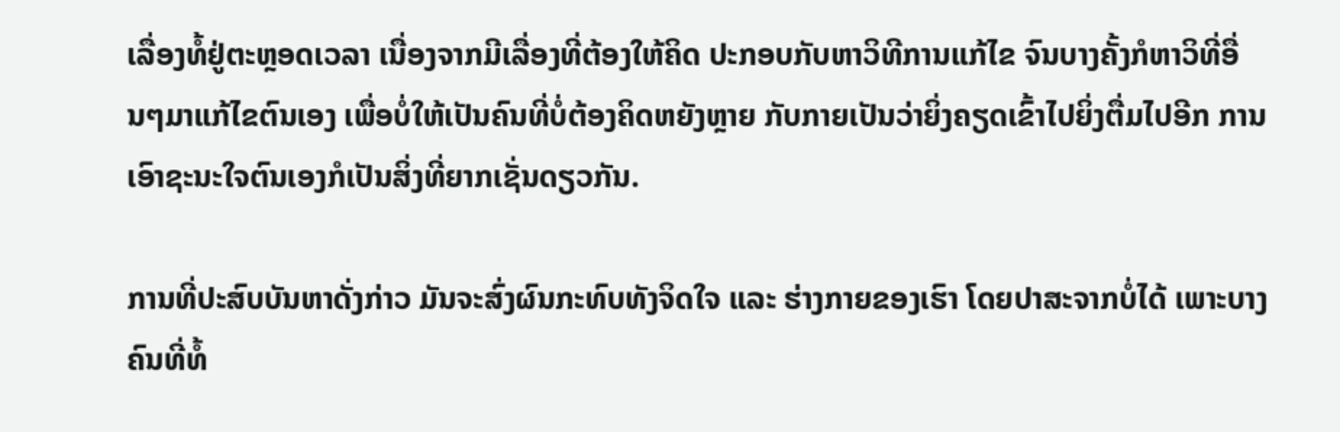ເລື່ອງທໍ້ຢູ່ຕະຫຼອດເວລາ ເນື່ອງຈາກມີເລື່ອງທີ່ຕ້ອງໃຫ້ຄິດ ປະກອບກັບຫາວິທີການແກ້ໄຂ ຈົນບາງຄັ້ງກໍຫາວິທີ່ອື່ນໆມາແກ້ໄຂຕົນເອງ ເພື່ອບໍ່ໃຫ້ເປັນຄົນທີ່ບໍ່ຕ້ອງຄິດຫຍັງຫຼາຍ ກັບກາຍເປັນວ່າຍິ່ງຄຽດເຂົ້າໄປຍິ່ງຕື່ມໄປອີກ ການເອົາຊະນະໃຈຕົນເອງກໍເປັນສິ່ງທີ່ຍາກເຊັ່ນດຽວກັນ.

ການທີ່ປະສົບບັນຫາດັ່ງກ່າວ ມັນຈະສົ່ງຜົນກະທົບທັງຈິດໃຈ ແລະ ຮ່າງກາຍຂອງເຮົາ ໂດຍປາສະຈາກບໍ່ໄດ້ ເພາະບາງຄົນທີ່ທໍ້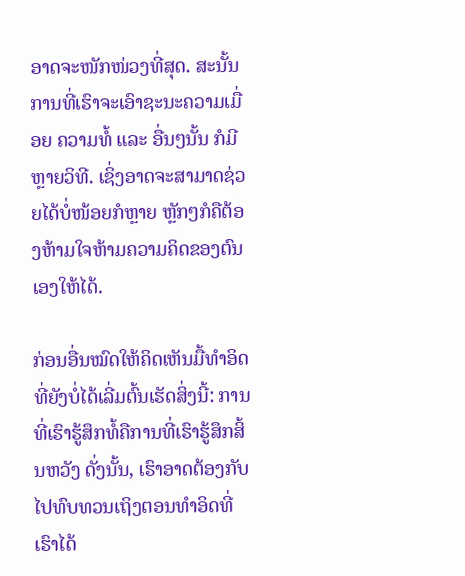ອາດຈະໜັກໜ່ວງທີ່ສຸດ. ສະນັ້ນ ການທີ່ເຮົາຈະເອົາຊະນະຄວາມເມື່ອຍ ຄວາມທໍ້ ແລະ ອື່ນໆນັ້ນ ກໍມີຫຼາຍວິທີ. ເຊິ່ງອາດຈະສາມາດຊ່ວຍໄດ້ບໍ່ໜ້ອຍກໍຫຼາຍ ຫຼັກໆກໍຄືຕ້ອງຫ້າມໃຈຫ້າມຄວາມຄິດຂອງຕົນເອງໃຫ້ໄດ້.

ກ່ອນອື່ນໝົດໃຫ້ຄິດເຫັນມື້ທຳອິດທີ່ຍັງບໍ່ໄດ້ເລີ່ມຕົ້ນເຮັດສິ່ງນີ້: ການທີ່ເຮົາຮູ້ສຶກທໍ້ຄືການທີ່ເຮົາຮູ້ສຶກສິ້ນຫວັງ ດັ່ງນັ້ນ, ເຮົາອາດຕ້ອງກັບໄປທົບທວນເຖິງຕອນທຳອິດທີ່ເຮົາໄດ້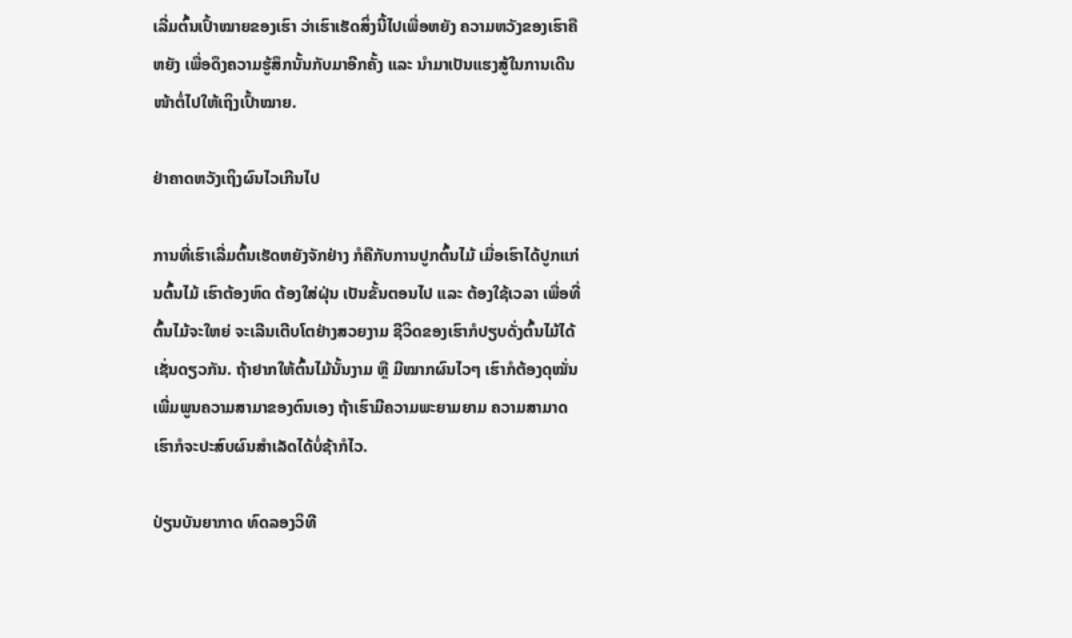ເລີ່ມຕົ້ນເປົ້າໝາຍຂອງເຮົາ ວ່າເຮົາເຮັດສິ່ງນີ້ໄປເພື່ອຫຍັງ ຄວາມຫວັງຂອງເຮົາຄືຫຍັງ ເພື່ອດຶງຄວາມຮູ້ສຶກນັ້ນກັບມາອີກຄັ້ງ ແລະ ນຳມາເປັນແຮງສູ້ໃນການເດີນໜ້າຕໍ່ໄປໃຫ້ເຖິງເປົ້າໝາຍ.

ຢ່າຄາດຫວັງເຖິງຜົນໄວເກີນໄປ

ການທີ່ເຮົາເລີ່ມຕົ້ນເຮັດຫຍັງຈັກຢ່າງ ກໍຄືກັບການປູກຕົ້ນໄມ້ ເມື່ອເຮົາໄດ້ປູກແກ່ນຕົ້ນໄມ້ ເຮົາຕ້ອງຫົດ ຕ້ອງໃສ່ຝຸ່ນ ເປັນຂັ້ນຕອນໄປ ແລະ ຕ້ອງໃຊ້ເວລາ ເພື່ອທີ່ຕົ້ນໄມ້ຈະໃຫຍ່ ຈະເລີນເຕີບໂຕຢ່າງສວຍງາມ ຊີວິດຂອງເຮົາກໍປຽບດັ່ງຕົ້ນໄມ້ໄດ້ເຊັ່ນດຽວກັນ. ຖ້າຢາກໃຫ້ຕົ້ນໄມ້ນັ້ນງາມ ຫຼື ມີໝາກຜົນໄວໆ ເຮົາກໍຕ້ອງດຸໝັ່ນ ເພີ່ມພູນຄວາມສາມາຂອງຕົນເອງ ຖ້າເຮົາມີຄວາມພະຍາມຍາມ ຄວາມສາມາດ ເຮົາກໍຈະປະສົບຜົນສຳເລັດໄດ້ບໍ່ຊ້າກໍໄວ.

ປ່ຽນບັນຍາກາດ ທົດລອງວິທີ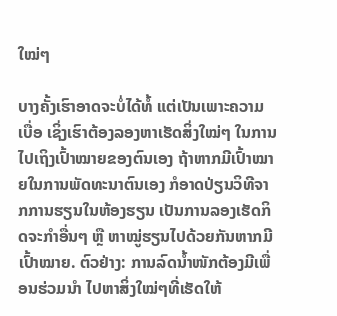ໃໝ່ໆ

ບາງຄັ້ງເຮົາອາດຈະບໍ່ໄດ້ທໍ້ ແຕ່ເປັນເພາະຄວາມເບື່ອ ເຊິ່ງເຮົາຕ້ອງລອງຫາເຮັດສິ່ງໃໝ່ໆ ໃນການໄປເຖິງເປົ້າໝາຍຂອງຕົນເອງ ຖ້າຫາກມີເປົ້າໝາຍໃນການພັດທະນາຕົນເອງ ກໍອາດປ່ຽນວິທີຈາກການຮຽນໃນຫ້ອງຮຽນ ເປັນການລອງເຮັດກິດຈະກຳອື່ນໆ ຫຼື ຫາໝູ່ຮຽນໄປດ້ວຍກັນຫາກມີເປົ້າໝາຍ. ຕົວຢ່າງ: ການລົດນ້ຳໜັກຕ້ອງມີເພື່ອນຮ່ວມນຳ ໄປຫາສິ່ງໃໝ່ໆທີ່ເຮັດໃຫ້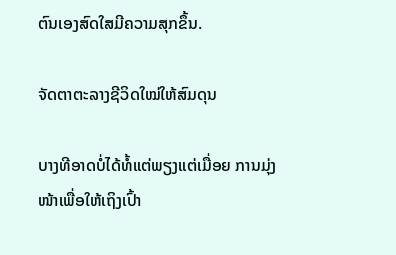ຕົນເອງສົດໃສມີຄວາມສຸກຂຶ້ນ.

ຈັດຕາຕະລາງຊີວິດໃໝ່ໃຫ້ສົມດຸນ

ບາງທີອາດບໍ່ໄດ້ທໍ້ແຕ່ພຽງແຕ່ເມື່ອຍ ການມຸ່ງໜ້າເພື່ອໃຫ້ເຖິງເປົ້າ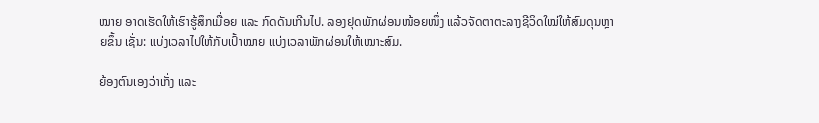ໝາຍ ອາດເຮັດໃຫ້ເຮົາຮູ້ສຶກເມື່ອຍ ແລະ ກົດດັນເກີນໄປ. ລອງຢຸດພັກຜ່ອນໜ້ອຍໜຶ່ງ ແລ້ວຈັດຕາຕະລາງຊີວິດໃໝ່ໃຫ້ສົມດຸນຫຼາຍຂຶ້ນ ເຊັ່ນ: ແບ່ງເວລາໄປໃຫ້ກັບເປົ້າໝາຍ ແບ່ງເວລາພັກຜ່ອນໃຫ້ເໝາະສົມ.

ຍ້ອງຕົນເອງວ່າເກັ່ງ ແລະ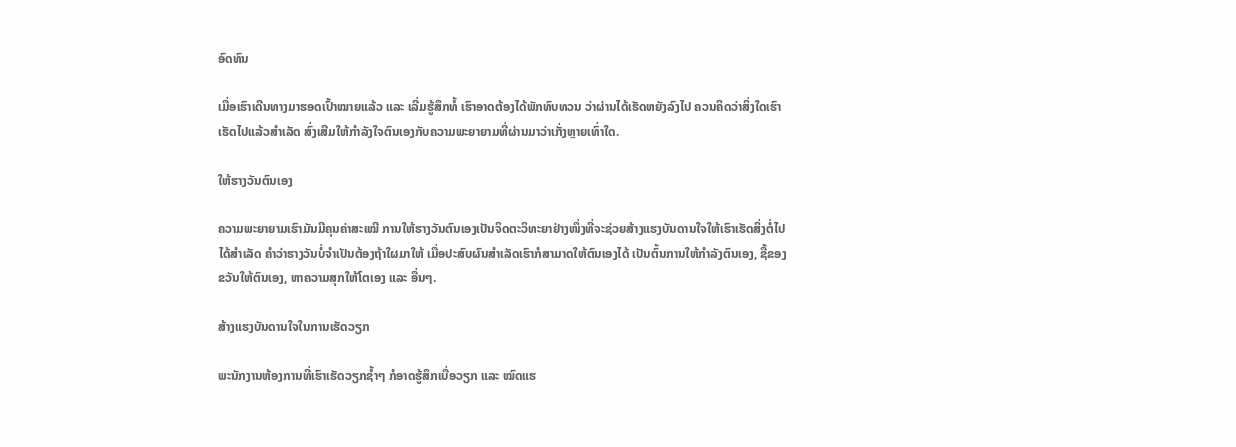ອົດທົນ

ເມື່ອເຮົາເດີນທາງມາຮອດເປົ້າໝາຍແລ້ວ ແລະ ເລີ່ມຮູ້ສຶກທໍ້ ເຮົາອາດຕ້ອງໄດ້ພັກທົບທວນ ວ່າຜ່ານໄດ້ເຮັດຫຍັງລົງໄປ ຄວນຄິດວ່າສິ່ງໃດເຮົາເຮັດໄປແລ້ວສຳເລັດ ສົ່ງເສີມໃຫ້ກຳລັງໃຈຕົນເອງກັບຄວາມພະຍາຍາມທີ່ຜ່ານມາວ່າເກັ່ງຫຼາຍເທົ່າໃດ.

ໃຫ້ຮາງວັນຕົນເອງ

ຄວາມພະຍາຍາມເຮົາມັນມີຄຸນຄ່າສະເໝີ ການໃຫ້ຮາງວັນຕົນເອງເປັນຈິດຕະວິທະຍາຢ່າງໜຶ່ງທີ່ຈະຊ່ວຍສ້າງແຮງບັນດານໃຈໃຫ້ເຮົາເຮັດສິ່ງຕໍ່ໄປໄດ້ສຳເລັດ ຄຳວ່າຮາງວັນບໍ່ຈຳເປັນຕ້ອງຖ້າໃຜມາໃຫ້ ເມື່ອປະສົບຜົນສຳເລັດເຮົາກໍສາມາດໃຫ້ຕົນເອງໄດ້ ເປັນຕົ້ນການໃຫ້ກຳລັງຕົນເອງ, ຊື້ຂອງຂວັນໃຫ້ຕົນເອງ, ຫາຄວາມສຸກໃຫ້ໂຕເອງ ແລະ ອື່ນໆ.

ສ້າງແຮງບັນດານໃຈໃນການເຮັດວຽກ

ພະນັກງານຫ້ອງການທີ່ເຮົາເຮັດວຽກຊ້ຳໆ ກໍອາດຮູ້ສຶກເບື່ອວຽກ ແລະ ໝົດແຮ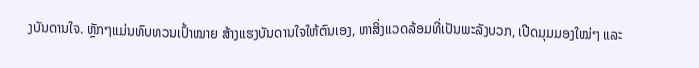ງບັນດານໃຈ. ຫຼັກໆແມ່ນທົບທວນເປົ້າໝາຍ ສ້າງແຮງບັນດານໃຈໃຫ້ຕົນເອງ, ຫາສິ່ງແວດລ້ອມທີ່ເປັນພະລັງບວກ, ເປີດມຸມມອງໃໝ່ໆ ແລະ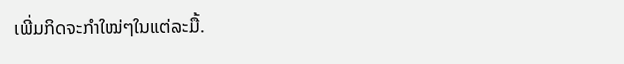ເພີ່ມກິດຈະກຳໃໝ່ໆໃນແຕ່ລະມື້.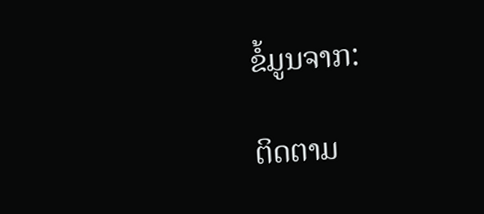ຂໍ້ມູນຈາກ:

ຕິດຕາມ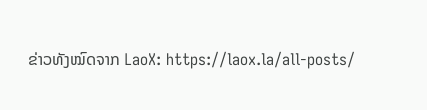ຂ່າວທັງໝົດຈາກ LaoX: https://laox.la/all-posts/